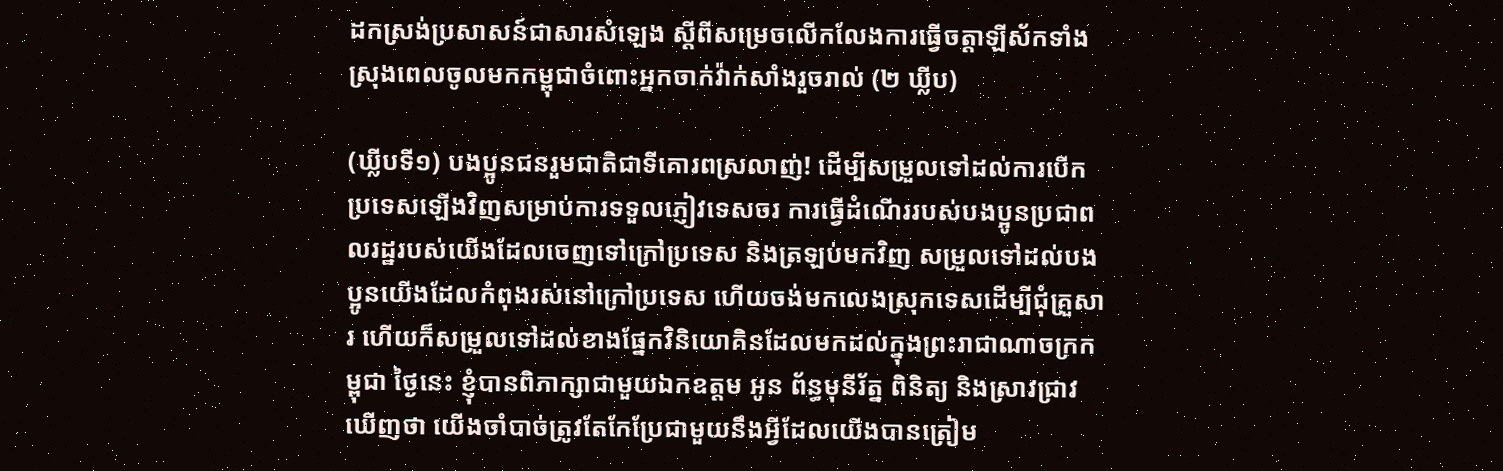ដកស្រង់ប្រសាសន៍ជាសារសំឡេង ស្ដីពីសម្រេចលើកលែងការធ្វើចត្តាឡីស័កទាំងស្រុងពេលចូលមកកម្ពុជាចំពោះអ្នកចាក់វ៉ាក់សាំងរួចរាល់ (២ ឃ្លីប)

(ឃ្លីបទី១) បងប្អូនជនរួមជាតិជាទីគោរពស្រលាញ់! ដើម្បីសម្រួលទៅដល់ការបើកប្រទេសឡើងវិញសម្រាប់ការទទួលភ្ញៀវទេសចរ ការធ្វើដំណើររបស់បងប្អូនប្រជាពលរដ្ឋរបស់យើងដែលចេញទៅក្រៅប្រទេស និងត្រឡប់មកវិញ សម្រួលទៅដល់បងប្អូនយើងដែលកំពុងរស់នៅក្រៅប្រទេស ហើយចង់មកលេងស្រុកទេសដើម្បីជុំគ្រួសារ ហើយក៏សម្រួលទៅដល់ខាងផ្នែកវិនិយោគិនដែលមកដល់ក្នុងព្រះរាជាណាចក្រកម្ពុជា ថ្ងៃនេះ ខ្ញុំបានពិភាក្សាជាមួយឯកឧត្តម អូន ព័ន្ធមុនីរ័ត្ន ពិនិត្យ និងស្រាវជ្រាវឃើញថា យើងចាំបាច់ត្រូវតែកែប្រែជាមួយនឹងអ្វីដែលយើងបានត្រៀម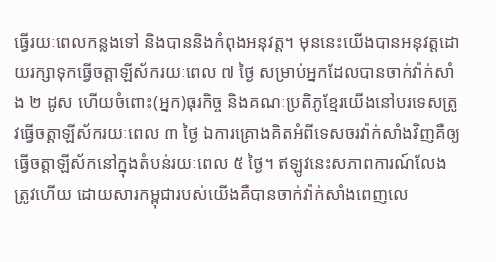ធ្វើរយៈពេលកន្លងទៅ និងបាននិងកំពុងអនុវត្ត។ មុននេះយើងបានអនុវត្តដោយរក្សាទុកធ្វើចត្តាឡីស័ករយៈពេល ៧ ថ្ងៃ សម្រាប់អ្នកដែលបានចាក់វ៉ាក់សាំង ២ ដូស ហើយចំពោះ(អ្នក)ធុរកិច្ច និងគណៈប្រតិភូខ្មែរយើងនៅបរទេសត្រូវធ្វើចត្តាឡីស័ករយៈពេល ៣ ថ្ងៃ ឯការគ្រោងគិតអំពីទេសចរវ៉ាក់សាំងវិញគឺឲ្យធ្វើចត្តាឡីស័កនៅក្នុងតំបន់រយៈពេល ៥ ថ្ងៃ។ ឥឡូវនេះសភាពការណ៍លែងត្រូវហើយ ដោយសារកម្ពុជារបស់យើងគឺបានចាក់វ៉ាក់សាំងពេញលេ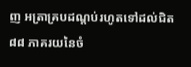ញ អត្រាគ្របដណ្តប់រហូតទៅដល់ជិត ៨៨ ភាគរយនៃចំ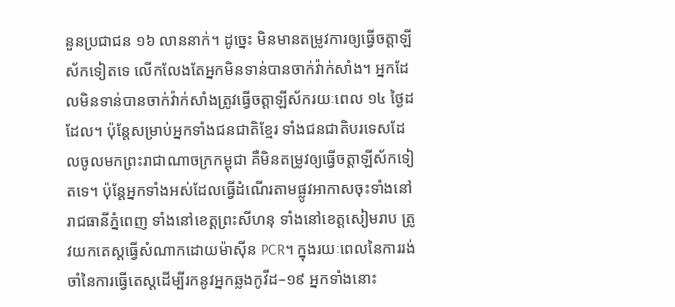នួនប្រជាជន ១៦ លាននាក់។ ដូច្នេះ មិនមានតម្រូវការឲ្យធ្វើចត្តាឡីស័កទៀតទេ លើកលែងតែអ្នកមិនទាន់បានចាក់វ៉ាក់សាំង។ អ្នកដែលមិនទាន់បានចាក់វ៉ាក់សាំងត្រូវធ្វើចត្តាឡីស័ករយៈពេល ១៤ ថ្ងៃដដែល។ ប៉ុន្តែសម្រាប់អ្នកទាំងជនជាតិខ្មែរ ទាំងជនជាតិបរទេសដែលចូលមកព្រះរាជាណាចក្រកម្ពុជា គឺមិនតម្រូវឲ្យធ្វើចត្តាឡីស័កទៀតទេ។ ប៉ុន្តែអ្នកទាំងអស់ដែលធ្វើដំណើរតាមផ្លូវអាកាសចុះទាំងនៅរាជធានីភ្នំពេញ ទាំងនៅខេត្តព្រះសីហនុ ទាំងនៅខេត្តសៀមរាប ត្រូវយកតេស្តធ្វើសំណាកដោយម៉ាស៊ីន PCR។ ក្នុងរយៈពេលនៃការរង់ចាំនៃការធ្វើតេស្តដើម្បីរកនូវអ្នកឆ្លងកូវីដ–១៩ អ្នកទាំងនោះ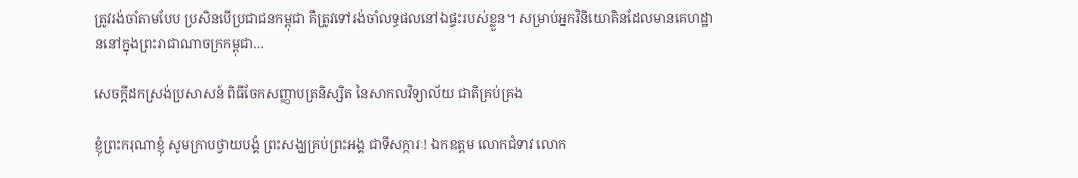ត្រូវរង់ចាំតាមបែប ប្រសិនបើប្រជាជនកម្ពុជា គឺត្រូវទៅរង់ចាំលទ្ធផលនៅឯផ្ទះរបស់ខ្លួន។ សម្រាប់អ្នកវិនិយោគិនដែលមានគេហដ្ឋាននៅក្នុងព្រះរាជាណាចក្រកម្ពុជា…

សេចក្តីដកស្រង់ប្រសាសន៍ ពិធីចែកសញ្ញាបត្រនិស្សិត នៃសាកលវិទ្យាល័យ ជាតិគ្រប់គ្រង

ខ្ញុំព្រះករុណាខ្ញុំ សូមក្រាបថ្វាយបង្គំ ព្រះសង្ឃគ្រប់ព្រះអង្គ ជាទីសក្ការៈ! ឯកឧត្តម លោកជំទាវ លោក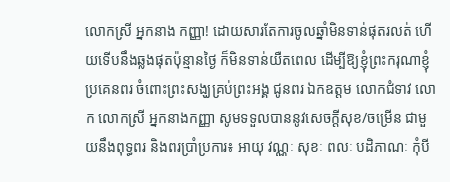លោកស្រី អ្នកនាង កញ្ញា! ដោយសារតែការចូលឆ្នាំមិនទាន់ផុតរលត់ ហើយទើបនឹងឆ្លងផុតប៉ុន្មានថ្ងៃ ក៏មិនទាន់យឺតពេល ដើម្បីឱ្យខ្ញុំព្រះករុណាខ្ញុំ ប្រគេនពរ ចំពោះព្រះសង្ឃគ្រប់ព្រះអង្គ ជូនពរ ឯកឧត្តម លោកជំទាវ លោក លោកស្រី អ្នកនាងកញ្ញា សូមទទួលបាននូវសេចក្ដីសុខ/ចម្រើន ជាមួយនឹងពុទ្ធពរ និងពរប្រាំប្រការ៖ អាយុ វណ្ណៈ សុខៈ ពលៈ បដិភាណៈ កុំបី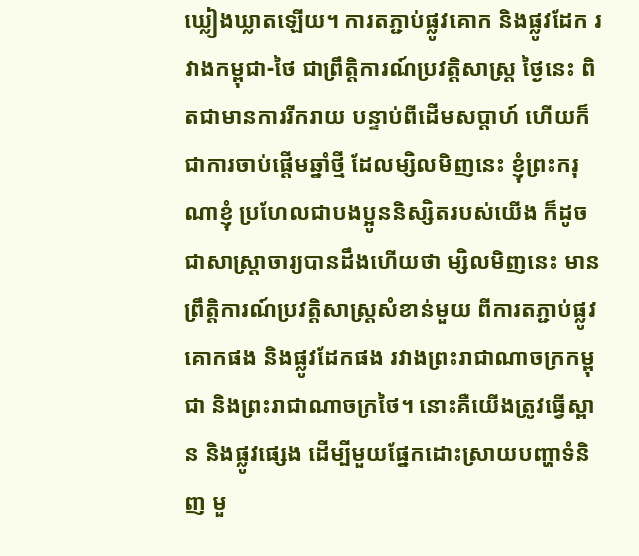ឃ្លៀងឃ្លាតឡើយ។ ការតភ្ជាប់ផ្លូវគោក និងផ្លូវដែក រវាងកម្ពុជា-ថៃ ជាព្រឹត្តិការណ៍ប្រវត្តិសាស្ត្រ ថ្ងៃនេះ ពិតជាមានការរីករាយ បន្ទាប់ពីដើមសប្ដាហ៍ ហើយក៏ជាការចាប់ផ្ដើមឆ្នាំថ្មី ដែលម្សិលមិញនេះ ខ្ញុំព្រះករុណាខ្ញុំ ប្រហែលជាបងប្អូននិស្សិតរបស់យើង ក៏ដូចជាសាស្ត្រាចារ្យបានដឹងហើយថា ម្សិលមិញនេះ មានព្រឹត្តិការណ៍ប្រវត្តិសាស្ត្រសំខាន់មួយ ពីការតភ្ជាប់ផ្លូវគោកផង និងផ្លូវដែកផង រវាងព្រះរាជាណាចក្រកម្ពុជា និងព្រះរាជាណាចក្រថៃ។ នោះគឺយើងត្រូវធ្វើស្ពាន និងផ្លូវផ្សេង ដើម្បីមួយផ្នែកដោះស្រាយបញ្ហាទំនិញ មួ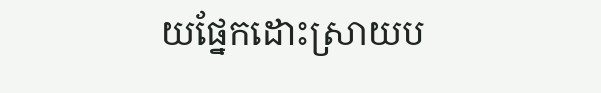យផ្នែកដោះស្រាយប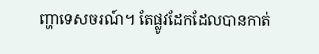ញ្ហាទេសចរណ៍។ តែផ្លូវដែកដែលបានកាត់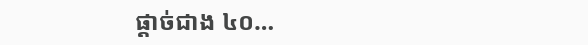ផ្ដាច់ជាង ៤០…